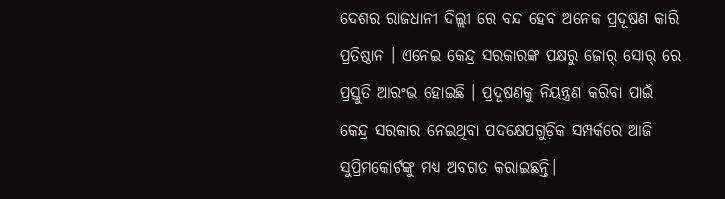ଦେଶର ରାଜଧାନୀ ଦିଲ୍ଲୀ ରେ ବନ୍ଦ ହେବ ଅନେକ ପ୍ରଦୂଷଣ କାରି ପ୍ରତିଷ୍ଠାନ । ଏନେଇ କେନ୍ଦ୍ର ସରକାରଙ୍କ ପକ୍ଷରୁ ଜୋର୍ ସୋର୍ ରେ ପ୍ରସ୍ତୁତି ଆରଂଭ ହୋଇଛି । ପ୍ରଦୂଷଣକୁ ନିୟନ୍ତ୍ରଣ କରିବା ପାଇଁ କେନ୍ଦ୍ର ସରକାର ନେଇଥିବା ପଦକ୍ଷେପଗୁଡ଼ିକ ସମ୍ପର୍କରେ ଆଜି ସୁପ୍ରିମକୋର୍ଟଙ୍କୁ ମଧ୍ୟ ଅବଗତ କରାଇଛନ୍ତି।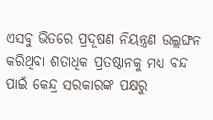ଏସବୁ ଭିତରେ ପ୍ରଦୂଷଣ ନିୟନ୍ତ୍ରଣ ଉଲ୍ଲଙ୍ଘନ କରିଥିବା ଶତାଧିକ ପ୍ରତଷ୍ଠାନକୁ ମଧ୍ୟ ବନ୍ଦ ପାଇଁ କେନ୍ଦ୍ର ସରକାରଙ୍କ ପକ୍ଷରୁ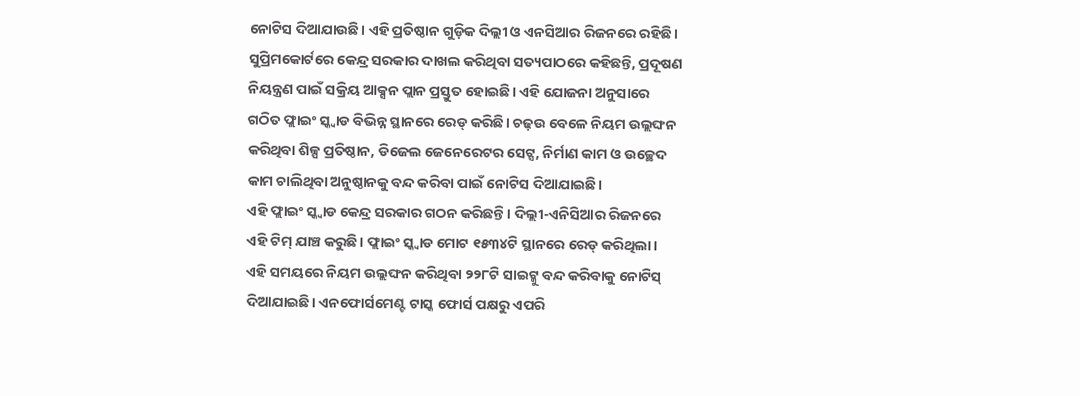ନୋଟିସ ଦିଆଯାଉଛି। ଏହି ପ୍ରତିଷ୍ଠାନ ଗୁଡ଼ିକ ଦିଲ୍ଲୀ ଓ ଏନସିଆର ରିଜନରେ ରହିଛି।
ସୁପ୍ରିମକୋର୍ଟରେ କେନ୍ଦ୍ର ସରକାର ଦାଖଲ କରିଥିବା ସତ୍ୟପାଠରେ କହିଛନ୍ତି, ପ୍ରଦୂଷଣ ନିୟନ୍ତ୍ରଣ ପାଇଁ ସକ୍ରିୟ ଆକ୍ସନ ପ୍ଲାନ ପ୍ରସ୍ତୁତ ହୋଇଛି। ଏହି ଯୋଜନା ଅନୁସାରେ ଗଠିତ ଫ୍ଲାଇଂ ସ୍କ୍ୱାଡ ବିଭିନ୍ନ ସ୍ଥାନରେ ରେଡ୍ କରିଛି। ଚଢ଼ଉ ବେଳେ ନିୟମ ଉଲ୍ଲଙ୍ଘନ କରିଥିବା ଶିଳ୍ପ ପ୍ରତିଷ୍ଠାନ, ଡିଜେଲ ଜେନେରେଟର ସେଟ୍ସ, ନିର୍ମାଣ କାମ ଓ ଉଚ୍ଛେଦ କାମ ଚାଲିଥିବା ଅନୁଷ୍ଠାନକୁ ବନ୍ଦ କରିବା ପାଇଁ ନୋଟିସ ଦିଆଯାଇଛି।
ଏହି ଫ୍ଲାଇଂ ସ୍କ୍ୱାଡ କେନ୍ଦ୍ର ସରକାର ଗଠନ କରିଛନ୍ତି। ଦିଲ୍ଲୀ-ଏନିସିଆର ରିଜନରେ ଏହି ଟିମ୍ ଯାଞ୍ଚ କରୁଛି। ଫ୍ଲାଇଂ ସ୍କ୍ୱାଡ ମୋଟ ୧୫୩୪ଟି ସ୍ଥାନରେ ରେଡ୍ କରିଥିଲା। ଏହି ସମୟରେ ନିୟମ ଉଲ୍ଲଙ୍ଘନ କରିଥିବା ୨୨୮ଟି ସାଇଟ୍କୁ ବନ୍ଦ କରିବାକୁ ନୋଟିସ୍ ଦିଆଯାଇଛି। ଏନଫୋର୍ସମେଣ୍ଟ ଟାସ୍କ ଫୋର୍ସ ପକ୍ଷରୁ ଏପରି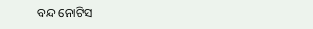ବନ୍ଦ ନୋଟିସ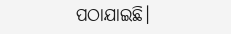ପଠାଯାଇଛି।